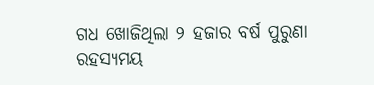ଗଧ ଖୋଜିଥିଲା ୨ ହଜାର ବର୍ଷ ପୁରୁଣା ରହସ୍ୟମୟ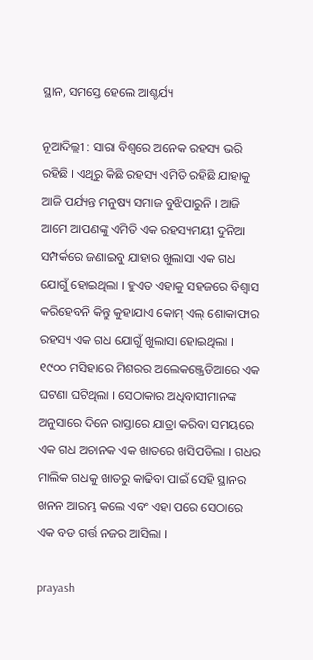ସ୍ଥାନ, ସମସ୍ତେ ହେଲେ ଆଶ୍ଚର୍ଯ୍ୟ

ନୂଆଦିଲ୍ଲୀ : ସାରା ବିଶ୍ବରେ ଅନେକ ରହସ୍ୟ ଭରି ରହିଛି । ଏଥିରୁ କିଛି ରହସ୍ୟ ଏମିତି ରହିଛି ଯାହାକୁ ଆଜି ପର୍ଯ୍ୟନ୍ତ ମନୁଷ୍ୟ ସମାଜ ବୁଝିପାରୁନି । ଆଜି ଆମେ ଆପଣଙ୍କୁ ଏମିତି ଏକ ରହସ୍ୟମୟୀ ଦୁନିଆ ସମ୍ପର୍କରେ ଜଣାଇବୁ ଯାହାର ଖୁଲାସା ଏକ ଗଧ ଯୋଗୁଁ ହୋଇଥିଲା । ହୁଏତ ଏହାକୁ ସହଜରେ ବିଶ୍ବାସ କରିହେବନି କିନ୍ତୁ କୁହାଯାଏ କୋମ୍ ଏଲ୍ ଶୋକାଫାର ରହସ୍ୟ ଏକ ଗଧ ଯୋଗୁଁ ଖୁଲାସା ହୋଇଥିଲା । ୧୯୦୦ ମସିହାରେ ମିଶରର ଅଲେକଞ୍ଜ୍ରେଡିଆରେ ଏକ ଘଟଣା ଘଟିଥିଲା । ସେଠାକାର ଅଧିବାସୀମାନଙ୍କ ଅନୁସାରେ ଦିନେ ରାସ୍ତାରେ ଯାତ୍ରା କରିବା ସମୟରେ ଏକ ଗଧ ଅଚାନକ ଏକ ଖାତରେ ଖସିପଡିଲା । ଗଧର ମାଲିକ ଗଧକୁ ଖାତରୁ କାଢିବା ପାଇଁ ସେହି ସ୍ଥାନର ଖନନ ଆରମ୍ଭ କଲେ ଏବଂ ଏହା ପରେ ସେଠାରେ ଏକ ବଡ ଗର୍ତ୍ତ ନଜର ଆସିଲା ।

prayash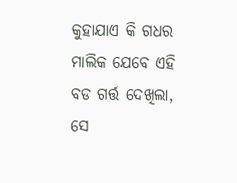କୁହାଯାଏ କି ଗଧର ମାଲିକ ଯେବେ ଏହି ବଡ ଗର୍ତ୍ତ ଦେଖିଲା, ସେ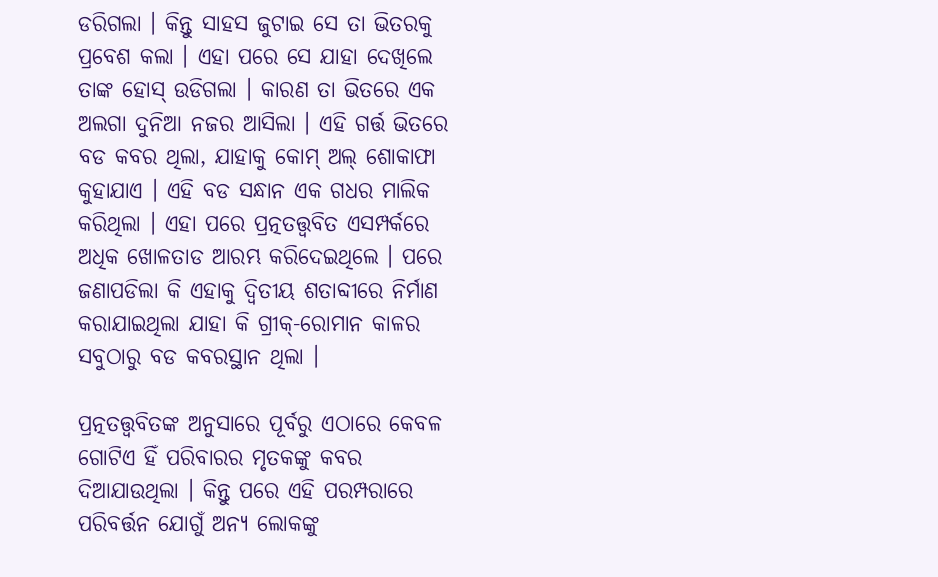ଡରିଗଲା । କିନ୍ତୁ ସାହସ ଜୁଟାଇ ସେ ତା ଭିତରକୁ ପ୍ରବେଶ କଲା । ଏହା ପରେ ସେ ଯାହା ଦେଖିଲେ ତାଙ୍କ ହୋସ୍ ଉଡିଗଲା । କାରଣ ତା ଭିତରେ ଏକ ଅଲଗା ଦୁନିଆ ନଜର ଆସିଲା । ଏହି ଗର୍ତ୍ତ ଭିତରେ ବଡ କବର ଥିଲା, ଯାହାକୁ କୋମ୍ ଅଲ୍ ଶୋକାଫା କୁହାଯାଏ । ଏହି ବଡ ସନ୍ଧାନ ଏକ ଗଧର ମାଲିକ କରିଥିଲା । ଏହା ପରେ ପ୍ରତ୍ନତତ୍ତ୍ବବିତ ଏସମ୍ପର୍କରେ ଅଧିକ ଖୋଳତାଡ ଆରମ୍ଭ କରିଦେଇଥିଲେ । ପରେ ଜଣାପଡିଲା କି ଏହାକୁ ଦ୍ବିତୀୟ ଶତାବ୍ଦୀରେ ନିର୍ମାଣ କରାଯାଇଥିଲା ଯାହା କି ଗ୍ରୀକ୍-ରୋମାନ କାଳର ସବୁଠାରୁ ବଡ କବରସ୍ଥାନ ଥିଲା ।

ପ୍ରତ୍ନତତ୍ତ୍ବବିତଙ୍କ ଅନୁସାରେ ପୂର୍ବରୁ ଏଠାରେ କେବଳ ଗୋଟିଏ ହିଁ ପରିବାରର ମୃତକଙ୍କୁ କବର ଦିଆଯାଉଥିଲା । କିନ୍ତୁ ପରେ ଏହି ପରମ୍ପରାରେ ପରିବର୍ତ୍ତନ ଯୋଗୁଁ ଅନ୍ୟ ଲୋକଙ୍କୁ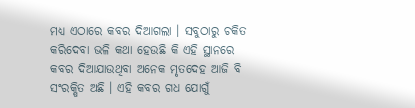ମଧ୍ୟ ଏଠାରେ କବର ଦିଆଗଲା । ସବୁଠାରୁ ଚକିତ କରିଦେବା ଭଳି କଥା ହେଉଛି କି ଏହି ସ୍ଥାନରେ କବର ଦିଆଯାଉଥିବା ଅନେକ ମୃତଦେହ ଆଜି ବି ସଂରକ୍ଷିତ ଅଛି । ଏହି କବର ଗଧ ଯୋଗୁଁ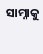ସାମ୍ନାକୁ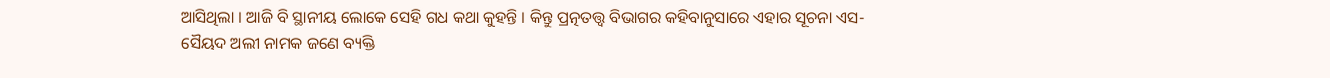ଆସିଥିଲା । ଆଜି ବି ସ୍ଥାନୀୟ ଲୋକେ ସେହି ଗଧ କଥା କୁହନ୍ତି । କିନ୍ତୁ ପ୍ରତ୍ନତତ୍ତ୍ବ ବିଭାଗର କହିବାନୁସାରେ ଏହାର ସୂଚନା ଏସ-ସୈୟଦ ଅଲୀ ନାମକ ଜଣେ ବ୍ୟକ୍ତି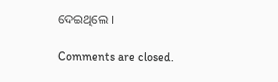ଦେଇଥିଲେ ।

Comments are closed.